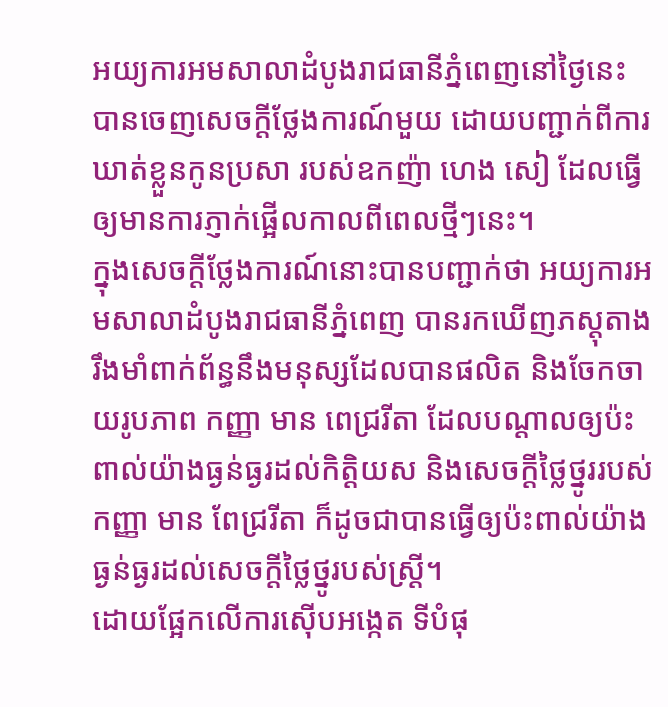អយ្យការអមសាលាដំបូងរាជធានីភ្នំពេញនៅថ្ងៃនេះ បានចេញសេចក្តីថ្លែងការណ៍មួយ ដោយបញ្ជាក់ពីការឃាត់ខ្លួនកូនប្រសា របស់ឧកញ៉ា ហេង សៀ ដែលធ្វើឲ្យមានការភ្ញាក់ផ្អើលកាលពីពេលថ្មីៗនេះ។
ក្នុងសេចក្តីថ្លែងការណ៍នោះបានបញ្ជាក់ថា អយ្យការអមសាលាដំបូងរាជធានីភ្នំពេញ បានរកឃើញភស្តុតាងរឹងមាំពាក់ព័ន្ធនឹងមនុស្សដែលបានផលិត និងចែកចាយរូបភាព កញ្ញា មាន ពេជ្ររីតា ដែលបណ្តាលឲ្យប៉ះពាល់យ៉ាងធ្ងន់ធ្ងរដល់កិត្តិយស និងសេចក្តីថ្លៃថ្នូររបស់កញ្ញា មាន ពែជ្ររីតា ក៏ដូចជាបានធ្វើឲ្យប៉ះពាល់យ៉ាងធ្ងន់ធ្ងរដល់សេចក្តីថ្លៃថ្នូរបស់ស្រ្តី។
ដោយផ្អែកលើការស៊ើបអង្កេត ទីបំផុ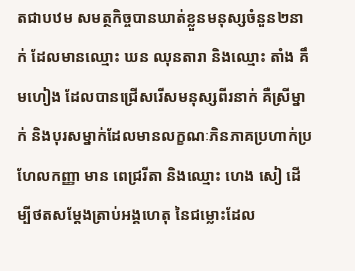តជាបឋម សមត្ថកិច្ចបានឃាត់ខ្លួនមនុស្សចំនួន២នាក់ ដែលមានឈ្មោះ ឃន ឈុនតារា និងឈ្មោះ តាំង គឹមហៀង ដែលបានជ្រើសរើសមនុស្សពីរនាក់ គឺស្រីម្នាក់ និងបុរសម្នាក់ដែលមានលក្ខណៈភិនភាគប្រហាក់ប្រហែលកញ្ញា មាន ពេជ្ររីតា និងឈ្មោះ ហេង សៀ ដើម្បីថតសម្តែងត្រាប់អង្គហេតុ នៃជម្លោះដែល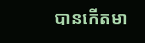បានកើតមា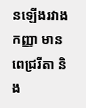នឡើងរវាងកញ្ញា មាន ពេជ្ររីតា និង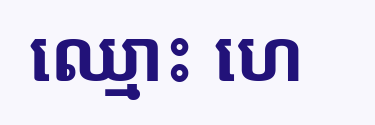ឈ្មោះ ហេ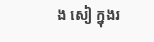ង សៀ ក្នុងរ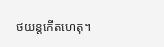ថយន្តកើតហេតុ។